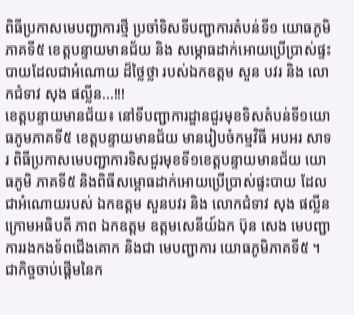ពិធីប្រកាសមេបញ្ជាការថ្មី ប្រចាំទិសទីបញ្ជាការតំបន់ទី១ យោធភូមិភាគទី៥ ខេត្តបន្ទាយមានជ័យ និង សម្ភោធដាក់អោយប្រើប្រាស់ផ្ទះបាយដែលជាអំណោយ ដ៏ថ្លៃថ្លា របស់ឯកឧត្តម សួន បវរ និង លោកជំទាវ សុង ផល្លីន...!!!
ខេត្តបន្ទាយមានជ័យ៖ នៅទីបញ្ជាការដ្ឌានជួរមុខទិសតំបន់ទី១យោធភូមភាគទី៥ ខេត្តបន្ទាយមានជ័យ មានរៀបចំកម្មវិធី អបអរ សាទរ ពិធីប្រកាសមេបញ្ជាការទិសជួរមុខទី១ខេត្តបន្ទាយមានជ័យ យោធភូមិ ភាគទី៥ និងពិធីសម្ពោធដាក់អោយប្រើប្រាស់ផ្ទះបាយ ដែលជាអំណោយរបស់ ឯកឧត្តម សួនបវរ និង លោកជំទាវ សុង ផល្លីន ក្រោមអធិបតី ភាព ឯកឧត្តម ឧត្តមសេនីយ៍ឯក ប៊ុន សេង មេបញ្ជាការរងកងទ័ពជើងគោក និងជា មេបញ្ជាការ យោធភូមិភាគទី៥ ។
ជាកិច្ចចាប់ផ្ដើមនៃក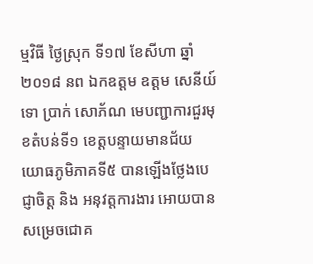ម្មវិធី ថ្ងៃស្រុក ទី១៧ ខែសីហា ឆ្នាំ២០១៨ នព ឯកឧត្តម ឧត្តម សេនីយ៍ទោ ប្រាក់ សោភ័ណ មេបញ្ជាការជួរមុខតំបន់ទី១ ខេត្តបន្ទាយមានជ័យ យោធភូមិភាគទី៥ បានឡើងថ្លែងបេជ្ញាចិត្ត និង អនុវត្តការងារ អោយបានសម្រេចជោគ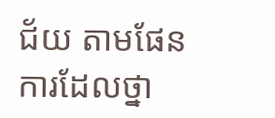ជ័យ តាមផែនការដែលថ្នា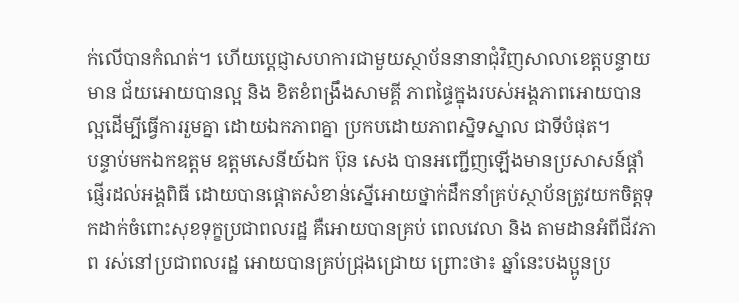ក់លើបានកំណត់។ ហើយប្ដេជ្ញាសហការជាមួយស្ថាប័ននានាជុំវិញសាលាខេត្តបន្ទាយមាន ជ័យអោយបានល្អ និង ខិតខំពង្រឹងសាមគ្គី ភាពផ្ទៃក្នុងរបស់អង្គភាពអោយបានល្អដើម្បីធ្វើការរួមគ្នា ដោយឯកភាពគ្នា ប្រកបដោយភាពស្និទស្នាល ជាទីបំផុត។
បន្ទាប់មកឯកឧត្តម ឧត្តមសេនីយ៍ឯក ប៊ុន សេង បានអញ្ជើញឡើងមានប្រសាសន៍ផ្ដាំផ្ញើរដល់អង្គពិធី ដោយបានផ្ដោតសំខាន់ស្នើអោយថ្នាក់ដឹកនាំគ្រប់ស្ថាប័នត្រូវយកចិត្តទុកដាក់ចំពោះសុខទុក្ខប្រជាពលរដ្ឋ គឺអោយបានគ្រប់ ពេលវេលា និង តាមដានអំពីជីវភាព រស់នៅប្រជាពលរដ្ឋ អោយបានគ្រប់ជ្រុងជ្រោយ ព្រោះថា៖ ឆ្នាំនេះបងប្អូនប្រ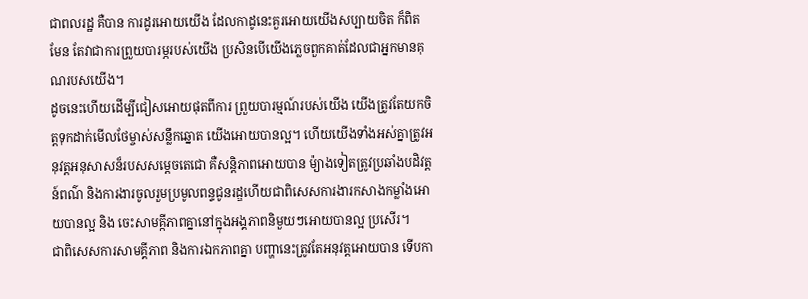ជាពលរដ្ឋ គឺបាន ការដូរអោយយើង ដែលកាដូនេះគួរអោយយើងសប្បាយចិត ក៏ពិតមែន តែវាជាការព្រួយបារម្ភរបស់យើង ប្រសិនបើយើងភ្លេចពួកគាត់ដែលជាអ្នកមានគុណរបសយើង។
ដូចនេះហើយដើម្បីជៀសអោយផុតពីការ ព្រួយបារម្មណ៍របស់យើង យើងត្រូវតែយកចិត្តទុកដាក់មើលថែម្ចាស់សន្លឹកឆ្នោត យើងអោយបានល្អ។ ហើយយើងទាំងអស់គ្នាត្រូវអនុវត្តអនុសាសន៏របសសម្ដេចតេជោ គឺសន្តិភាពអោយបាន ម៉្យាងទៀតត្រូវប្រឆាំងបដិវត្តន៍ពណ៌ និងការងារចូលរួមប្រមូលពន្ទជូនរដ្ឌហើយជាពិសេសការងារកសាងកម្លាំងអោយបានល្អ និង ចេះសាមគ្កីភាពគ្នានៅក្នុងអង្គភាពនិមួយៗអោយបានល្អ ប្រសើរ។
ជាពិសេសការសាមគ្គីភាព និងការឯកភាពគ្នា បញ្ហានេះត្រូវតែអនុវត្តអោយបាន ទើបកា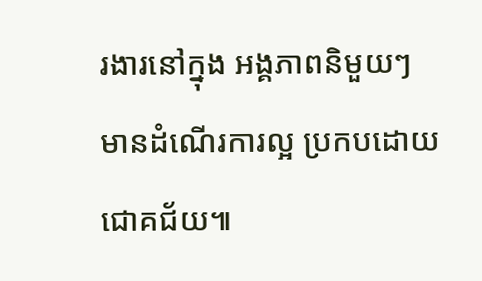រងារនៅក្នុង អង្គភាពនិមួយៗ មានដំណើរការល្អ ប្រកបដោយជោគជ័យ៕